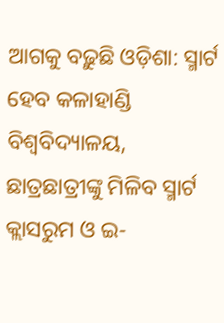ଆଗକୁ ବଢ଼ୁଛି ଓଡ଼ିଶା: ସ୍ମାର୍ଟ ହେବ କଳାହାଣ୍ଡି ବିଶ୍ୱବିଦ୍ୟାଳୟ, ଛାତ୍ରଛାତ୍ରୀଙ୍କୁ ମିଳିବ ସ୍ମାର୍ଟ କ୍ଲାସରୁମ ଓ ଇ-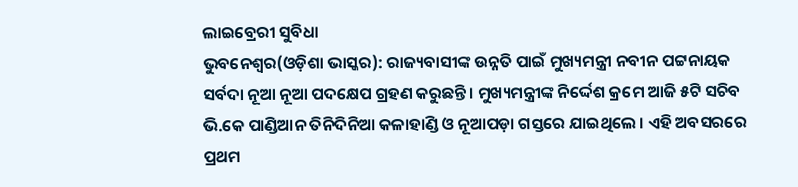ଲାଇବ୍ରେରୀ ସୁବିଧା
ଭୁବନେଶ୍ୱର(ଓଡ଼ିଶା ଭାସ୍କର): ରାଜ୍ୟବାସୀଙ୍କ ଉନ୍ନତି ପାଇଁ ମୁଖ୍ୟମନ୍ତ୍ରୀ ନବୀନ ପଟ୍ଟନାୟକ ସର୍ବଦା ନୂଆ ନୂଆ ପଦକ୍ଷେପ ଗ୍ରହଣ କରୁଛନ୍ତି । ମୁଖ୍ୟମନ୍ତ୍ରୀଙ୍କ ନିର୍ଦ୍ଦେଶ କ୍ରମେ ଆଜି ୫ଟି ସଚିବ ଭି.କେ ପାଣ୍ଡିଆନ ତିନିଦିନିଆ କଳାହାଣ୍ଡି ଓ ନୂଆପଡ଼ା ଗସ୍ତରେ ଯାଇଥିଲେ । ଏହି ଅବସରରେ ପ୍ରଥମ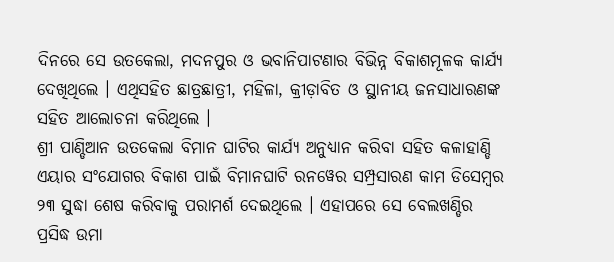ଦିନରେ ସେ ଉତକେଲା, ମଦନପୁର ଓ ଭବାନିପାଟଣାର ବିଭିନ୍ନ ବିକାଶମୂଳକ କାର୍ଯ୍ୟ ଦେଖିଥିଲେ । ଏଥିସହିତ ଛାତ୍ରଛାତ୍ରୀ, ମହିଳା, କ୍ରୀଡ଼ାବିତ ଓ ସ୍ଥାନୀୟ ଜନସାଧାରଣଙ୍କ ସହିତ ଆଲୋଚନା କରିଥିଲେ ।
ଶ୍ରୀ ପାଣ୍ଡିଆନ ଉତକେଲା ବିମାନ ଘାଟିର କାର୍ଯ୍ୟ ଅନୁଧ୍ୟାନ କରିବା ସହିତ କଳାହାଣ୍ଡି ଏୟାର ସଂଯୋଗର ବିକାଶ ପାଇଁ ବିମାନଘାଟି ରନୱେର ସମ୍ପ୍ରସାରଣ କାମ ଡିସେମ୍ବର ୨୩ ସୁଦ୍ଧା ଶେଷ କରିବାକୁ ପରାମର୍ଶ ଦେଇଥିଲେ । ଏହାପରେ ସେ ବେଲଖଣ୍ଡିର ପ୍ରସିଦ୍ଧ ଉମା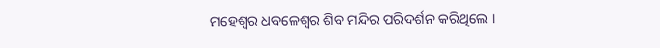ମହେଶ୍ୱର ଧବଳେଶ୍ୱର ଶିବ ମନ୍ଦିର ପରିଦର୍ଶନ କରିଥିଲେ ।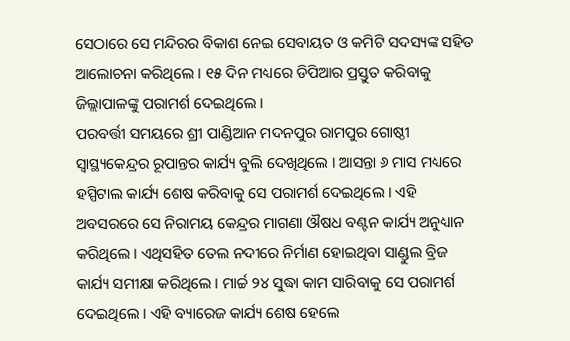ସେଠାରେ ସେ ମନ୍ଦିରର ବିକାଶ ନେଇ ସେବାୟତ ଓ କମିଟି ସଦସ୍ୟଙ୍କ ସହିତ ଆଲୋଚନା କରିଥିଲେ । ୧୫ ଦିନ ମଧ୍ୟରେ ଡିପିଆର ପ୍ରସ୍ତୁତ କରିବାକୁ ଜିଲ୍ଲାପାଳଙ୍କୁ ପରାମର୍ଶ ଦେଇଥିଲେ ।
ପରବର୍ତ୍ତୀ ସମୟରେ ଶ୍ରୀ ପାଣ୍ଡିଆନ ମଦନପୁର ରାମପୁର ଗୋଷ୍ଠୀ ସ୍ୱାସ୍ଥ୍ୟକେନ୍ଦ୍ରର ରୂପାନ୍ତର କାର୍ଯ୍ୟ ବୁଲି ଦେଖିଥିଲେ । ଆସନ୍ତା ୬ ମାସ ମଧ୍ୟରେ ହସ୍ପିଟାଲ କାର୍ଯ୍ୟ ଶେଷ କରିବାକୁ ସେ ପରାମର୍ଶ ଦେଇଥିଲେ । ଏହି ଅବସରରେ ସେ ନିରାମୟ କେନ୍ଦ୍ରର ମାଗଣା ଔଷଧ ବଣ୍ଟନ କାର୍ଯ୍ୟ ଅନୁଧ୍ୟାନ କରିଥିଲେ । ଏଥିସହିତ ତେଲ ନଦୀରେ ନିର୍ମାଣ ହୋଇଥିବା ସାଣ୍ଡୁଲ ବ୍ରିଜ କାର୍ଯ୍ୟ ସମୀକ୍ଷା କରିଥିଲେ । ମାର୍ଚ୍ଚ ୨୪ ସୁଦ୍ଧା କାମ ସାରିବାକୁ ସେ ପରାମର୍ଶ ଦେଇଥିଲେ । ଏହି ବ୍ୟାରେଜ କାର୍ଯ୍ୟ ଶେଷ ହେଲେ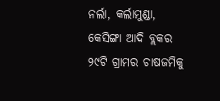ନର୍ଲା, କର୍ଲାମୁଣ୍ଡା, କେସିଙ୍ଗା ଆଦି ବ୍ଲକର ୨୯ଟି ଗ୍ରାମର ଚାଷଜମିକୁ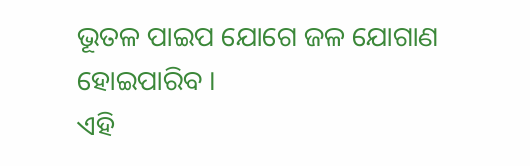ଭୂତଳ ପାଇପ ଯୋଗେ ଜଳ ଯୋଗାଣ ହୋଇପାରିବ ।
ଏହି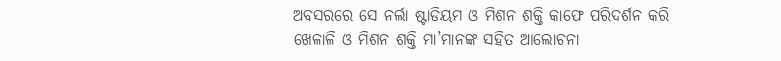ଅବସରରେ ସେ ନର୍ଲା ଷ୍ଟାଡିୟମ ଓ ମିଶନ ଶକ୍ତି କାଫେ ପରିଦର୍ଶନ କରି ଖେଳାଳି ଓ ମିଶନ ଶକ୍ତି ମା’ମାନଙ୍କ ସହିତ ଆଲୋଚନା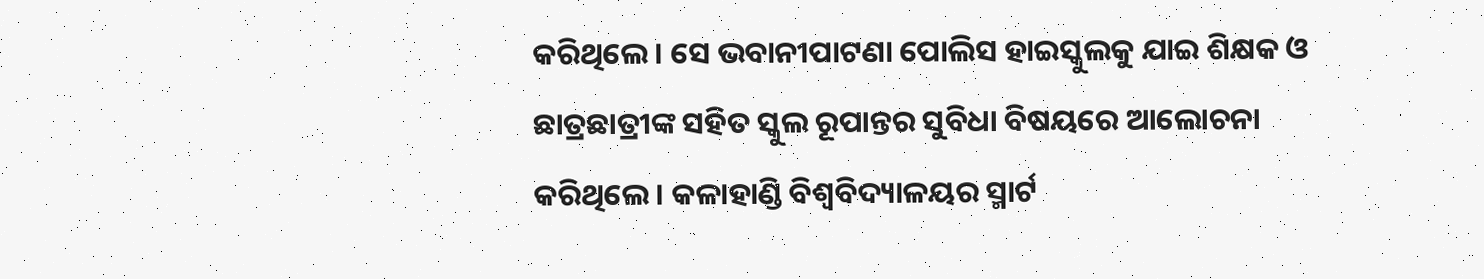କରିଥିଲେ । ସେ ଭବାନୀପାଟଣା ପୋଲିସ ହାଇସ୍କୁଲକୁ ଯାଇ ଶିକ୍ଷକ ଓ ଛାତ୍ରଛାତ୍ରୀଙ୍କ ସହିତ ସ୍କୁଲ ରୂପାନ୍ତର ସୁବିଧା ବିଷୟରେ ଆଲୋଚନା କରିଥିଲେ । କଳାହାଣ୍ଡି ବିଶ୍ୱବିଦ୍ୟାଳୟର ସ୍ମାର୍ଟ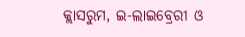କ୍ଲାସରୁମ, ଇ-ଲାଇବ୍ରେରୀ ଓ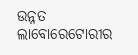ଉନ୍ନତ ଲାବୋରେଟୋରୀର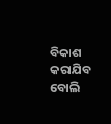ବିକାଶ କରାଯିବ ବୋଲି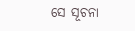ସେ ସୂଚନା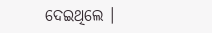ଦେଇଥିଲେ ।